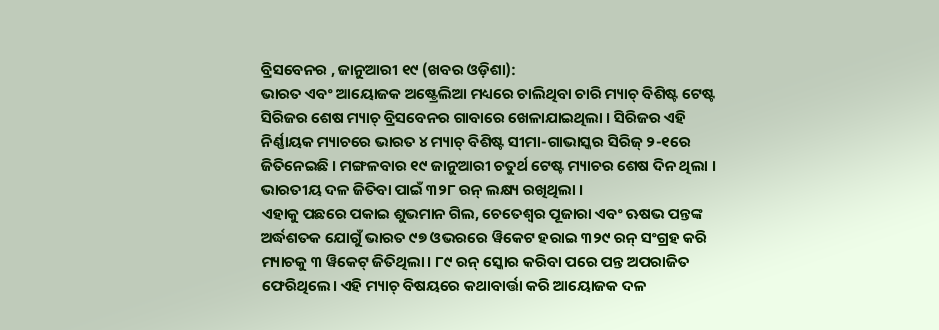ବ୍ରିସବେନର , ଜାନୁଆରୀ ୧୯ (ଖବର ଓଡ଼ିଶା):
ଭାରତ ଏବଂ ଆୟୋଜକ ଅଷ୍ଟ୍ରେଲିଆ ମଧ୍ୟରେ ଚାଲିଥିବା ଚାରି ମ୍ୟାଚ୍ ବିଶିଷ୍ଟ ଟେଷ୍ଟ ସିରିଜର ଶେଷ ମ୍ୟାଚ୍ ବ୍ରିସବେନର ଗାବାରେ ଖେଳାଯାଇଥିଲା । ସିରିଜର ଏହି ନିର୍ଣ୍ଣାୟକ ମ୍ୟାଚରେ ଭାରତ ୪ ମ୍ୟାଚ୍ ବିଶିଷ୍ଟ ସୀମା-ଗାଭାସ୍କର ସିରିଜ୍ ୨-୧ରେ ଜିତିନେଇଛି । ମଙ୍ଗଳବାର ୧୯ ଜାନୁଆରୀ ଚତୁର୍ଥ ଟେଷ୍ଟ ମ୍ୟାଚର ଶେଷ ଦିନ ଥିଲା । ଭାରତୀୟ ଦଳ ଜିତିବା ପାଇଁ ୩୨୮ ରନ୍ ଲକ୍ଷ୍ୟ ରଖିଥିଲା ।
ଏହାକୁ ପଛରେ ପକାଇ ଶୁଭମାନ ଗିଲ, ଚେତେଶ୍ୱର ପୂଜାରା ଏବଂ ଋଷଭ ପନ୍ତଙ୍କ ଅର୍ଦ୍ଧଶତକ ଯୋଗୁଁ ଭାରତ ୯୭ ଓଭରରେ ୱିକେଟ ହରାଇ ୩୨୯ ରନ୍ ସଂଗ୍ରହ କରି ମ୍ୟାଚକୁ ୩ ୱିକେଟ୍ ଜିତିଥିଲା। ୮୯ ରନ୍ ସ୍କୋର କରିବା ପରେ ପନ୍ତ ଅପରାଜିତ ଫେରିଥିଲେ। ଏହି ମ୍ୟାଚ୍ ବିଷୟରେ କଥାବାର୍ତ୍ତା କରି ଆୟୋଜକ ଦଳ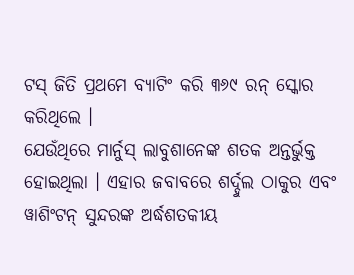ଟସ୍ ଜିତି ପ୍ରଥମେ ବ୍ୟାଟିଂ କରି ୩୬୯ ରନ୍ ସ୍କୋର କରିଥିଲେ ।
ଯେଉଁଥିରେ ମାର୍ନୁସ୍ ଲାବୁଶାନେଙ୍କ ଶତକ ଅନ୍ତର୍ଭୁକ୍ତ ହୋଇଥିଲା । ଏହାର ଜବାବରେ ଶର୍ଦ୍ଦୁଲ ଠାକୁର ଏବଂ ୱାଶିଂଟନ୍ ସୁନ୍ଦରଙ୍କ ଅର୍ଦ୍ଧଶତକୀୟ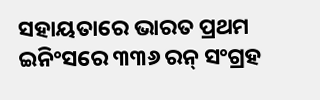ସହାୟତାରେ ଭାରତ ପ୍ରଥମ ଇନିଂସରେ ୩୩୬ ରନ୍ ସଂଗ୍ରହ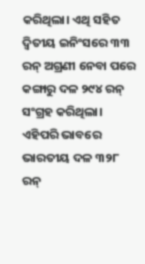କରିଥିଲା। ଏଥି ସହିତ ଦ୍ୱିତୀୟ ଇନିଂସରେ ୩୩ ରନ୍ ଅଗ୍ରଣୀ ନେବା ପରେ କଙ୍ଗାରୁ ଦଳ ୨୯୪ ରନ୍ ସଂଗ୍ରହ କରିଥିଲା। ଏହିପରି ଭାବରେ ଭାରତୀୟ ଦଳ ୩୨୮ ରନ୍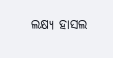ଲକ୍ଷ୍ୟ ହାସଲ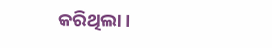କରିଥିଲା।